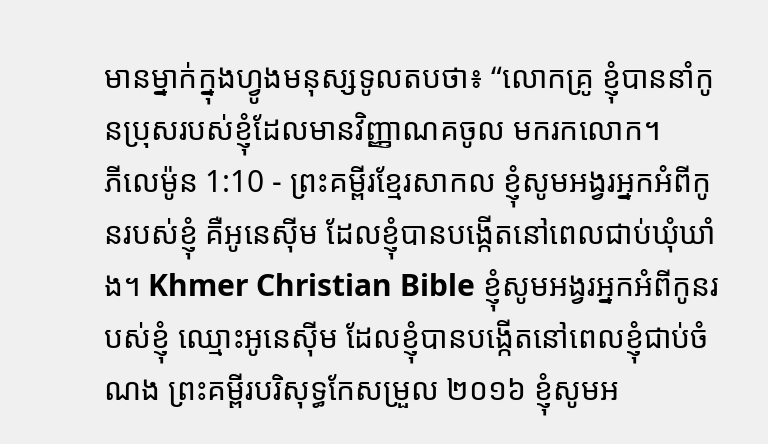មានម្នាក់ក្នុងហ្វូងមនុស្សទូលតបថា៖ “លោកគ្រូ ខ្ញុំបាននាំកូនប្រុសរបស់ខ្ញុំដែលមានវិញ្ញាណគចូល មករកលោក។
ភីលេម៉ូន 1:10 - ព្រះគម្ពីរខ្មែរសាកល ខ្ញុំសូមអង្វរអ្នកអំពីកូនរបស់ខ្ញុំ គឺអូនេស៊ីម ដែលខ្ញុំបានបង្កើតនៅពេលជាប់ឃុំឃាំង។ Khmer Christian Bible ខ្ញុំសូមអង្វរអ្នកអំពីកូនរបស់ខ្ញុំ ឈ្មោះអូនេស៊ីម ដែលខ្ញុំបានបង្កើតនៅពេលខ្ញុំជាប់ចំណង ព្រះគម្ពីរបរិសុទ្ធកែសម្រួល ២០១៦ ខ្ញុំសូមអ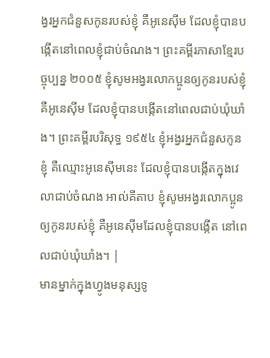ង្វរអ្នកជំនួសកូនរបស់ខ្ញុំ គឺអូនេស៊ីម ដែលខ្ញុំបានបង្កើតនៅពេលខ្ញុំជាប់ចំណង។ ព្រះគម្ពីរភាសាខ្មែរបច្ចុប្បន្ន ២០០៥ ខ្ញុំសូមអង្វរលោកប្អូនឲ្យកូនរបស់ខ្ញុំ គឺអូនេស៊ីម ដែលខ្ញុំបានបង្កើតនៅពេលជាប់ឃុំឃាំង។ ព្រះគម្ពីរបរិសុទ្ធ ១៩៥៤ ខ្ញុំអង្វរអ្នកជំនួសកូនខ្ញុំ គឺឈ្មោះអូនេស៊ីមនេះ ដែលខ្ញុំបានបង្កើតក្នុងវេលាជាប់ចំណង អាល់គីតាប ខ្ញុំសូមអង្វរលោកប្អូនឲ្យកូនរបស់ខ្ញុំ គឺអូនេស៊ីមដែលខ្ញុំបានបង្កើត នៅពេលជាប់ឃុំឃាំង។ |
មានម្នាក់ក្នុងហ្វូងមនុស្សទូ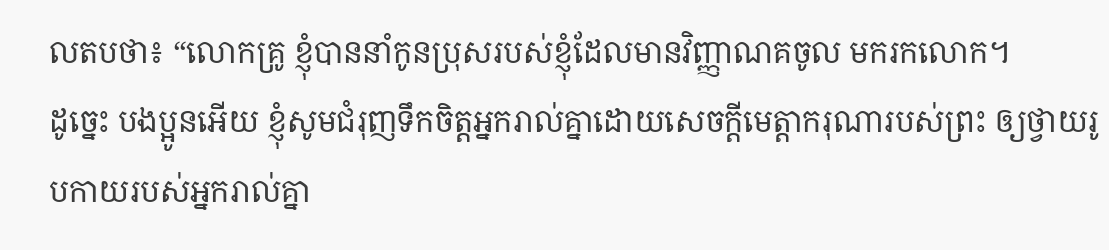លតបថា៖ “លោកគ្រូ ខ្ញុំបាននាំកូនប្រុសរបស់ខ្ញុំដែលមានវិញ្ញាណគចូល មករកលោក។
ដូច្នេះ បងប្អូនអើយ ខ្ញុំសូមជំរុញទឹកចិត្តអ្នករាល់គ្នាដោយសេចក្ដីមេត្តាករុណារបស់ព្រះ ឲ្យថ្វាយរូបកាយរបស់អ្នករាល់គ្នា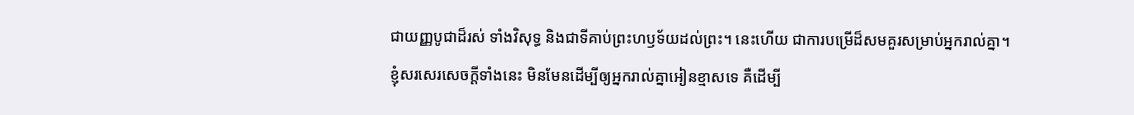ជាយញ្ញបូជាដ៏រស់ ទាំងវិសុទ្ធ និងជាទីគាប់ព្រះហឫទ័យដល់ព្រះ។ នេះហើយ ជាការបម្រើដ៏សមគួរសម្រាប់អ្នករាល់គ្នា។
ខ្ញុំសរសេរសេចក្ដីទាំងនេះ មិនមែនដើម្បីឲ្យអ្នករាល់គ្នាអៀនខ្មាសទេ គឺដើម្បី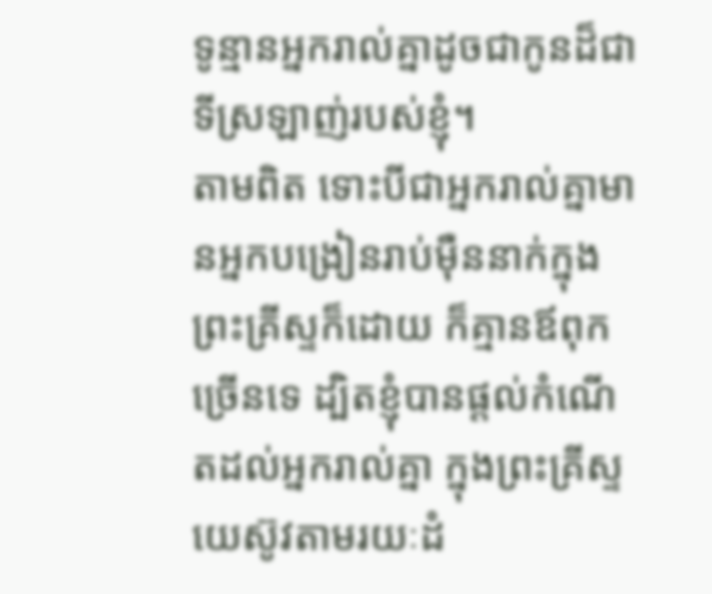ទូន្មានអ្នករាល់គ្នាដូចជាកូនដ៏ជាទីស្រឡាញ់របស់ខ្ញុំ។
តាមពិត ទោះបីជាអ្នករាល់គ្នាមានអ្នកបង្រៀនរាប់ម៉ឺននាក់ក្នុងព្រះគ្រីស្ទក៏ដោយ ក៏គ្មានឪពុកច្រើនទេ ដ្បិតខ្ញុំបានផ្ដល់កំណើតដល់អ្នករាល់គ្នា ក្នុងព្រះគ្រីស្ទយេស៊ូវតាមរយៈដំ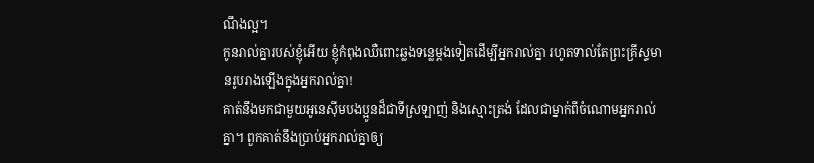ណឹងល្អ។
កូនរាល់គ្នារបស់ខ្ញុំអើយ ខ្ញុំកំពុងឈឺពោះឆ្លងទន្លេម្ដងទៀតដើម្បីអ្នករាល់គ្នា រហូតទាល់តែព្រះគ្រីស្ទមានរូបរាងឡើងក្នុងអ្នករាល់គ្នា!
គាត់នឹងមកជាមួយអូនេស៊ីមបងប្អូនដ៏ជាទីស្រឡាញ់ និងស្មោះត្រង់ ដែលជាម្នាក់ពីចំណោមអ្នករាល់គ្នា។ ពួកគាត់នឹងប្រាប់អ្នករាល់គ្នាឲ្យ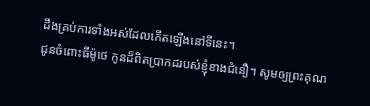ដឹងគ្រប់ការទាំងអស់ដែលកើតឡើងនៅទីនេះ។
ជូនចំពោះធីម៉ូថេ កូនដ៏ពិតប្រាកដរបស់ខ្ញុំខាងជំនឿ។ សូមឲ្យព្រះគុណ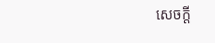សេចក្ដី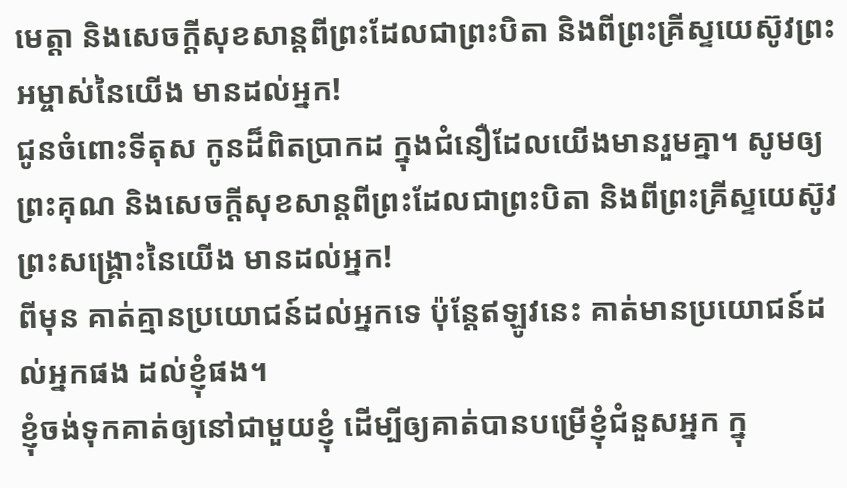មេត្តា និងសេចក្ដីសុខសាន្តពីព្រះដែលជាព្រះបិតា និងពីព្រះគ្រីស្ទយេស៊ូវព្រះអម្ចាស់នៃយើង មានដល់អ្នក!
ជូនចំពោះទីតុស កូនដ៏ពិតប្រាកដ ក្នុងជំនឿដែលយើងមានរួមគ្នា។ សូមឲ្យព្រះគុណ និងសេចក្ដីសុខសាន្តពីព្រះដែលជាព្រះបិតា និងពីព្រះគ្រីស្ទយេស៊ូវព្រះសង្គ្រោះនៃយើង មានដល់អ្នក!
ពីមុន គាត់គ្មានប្រយោជន៍ដល់អ្នកទេ ប៉ុន្តែឥឡូវនេះ គាត់មានប្រយោជន៍ដល់អ្នកផង ដល់ខ្ញុំផង។
ខ្ញុំចង់ទុកគាត់ឲ្យនៅជាមួយខ្ញុំ ដើម្បីឲ្យគាត់បានបម្រើខ្ញុំជំនួសអ្នក ក្នុ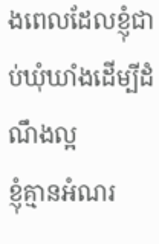ងពេលដែលខ្ញុំជាប់ឃុំឃាំងដើម្បីដំណឹងល្អ
ខ្ញុំគ្មានអំណរ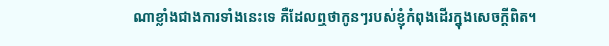ណាខ្លាំងជាងការទាំងនេះទេ គឺដែលឮថាកូនៗរបស់ខ្ញុំកំពុងដើរក្នុងសេចក្ដីពិត។